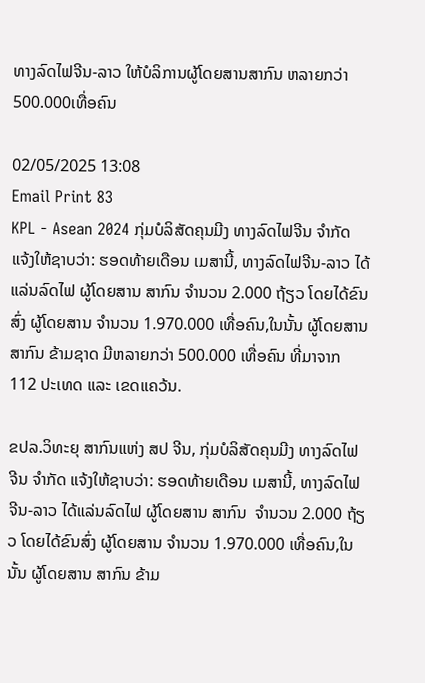ທາງລົດໄຟຈີນ-ລາວ ໃຫ້ບໍລິການຜູ້ໂດຍສານສາກົນ ຫລາຍກວ່າ 500.000ເທື່ອຄົນ

02/05/2025 13:08
Email Print 83
KPL - Asean 2024 ກຸ່ມບໍລິສັດຄຸນມີງ ທາງລົດໄຟຈີນ ຈຳກັດ ແຈ້ງໃຫ້ຊາບວ່າ: ຮອດທ້າຍເດືອນ ເມສານີ້, ທາງລົດໄຟຈີນ-ລາວ ໄດ້ແລ່ນລົດໄຟ ຜູ້ໂດຍສານ ສາກົນ ຈຳນວນ 2.000 ຖ້ຽວ ໂດຍໄດ້ຂົນສົ່ງ ຜູ້ໂດຍສານ ຈຳນວນ 1.970.000 ເທື່ອຄົນ,ໃນນັ້ນ ຜູ້ໂດຍສານ ສາກົນ ຂ້າມຊາດ ມີຫລາຍກວ່າ 500.000 ເທື່ອຄົນ ທີ່ມາຈາກ 112 ປະເທດ ແລະ ເຂດແຄວ້ນ.

ຂປລ.ວິທະຍຸ ສາກົນແຫ່ງ ສປ ຈີນ, ກຸ່ມບໍລິສັດຄຸນມີງ ທາງລົດໄຟຈີນ ຈຳກັດ ແຈ້ງໃຫ້ຊາບວ່າ: ຮອດທ້າຍເດືອນ ເມສານີ້, ທາງລົດໄຟຈີນ-ລາວ ໄດ້ແລ່ນລົດໄຟ ຜູ້ໂດຍສານ ສາກົນ  ຈຳນວນ 2.000 ຖ້ຽວ ໂດຍໄດ້ຂົນສົ່ງ ຜູ້ໂດຍສານ ຈຳນວນ 1.970.000 ເທື່ອຄົນ,ໃນນັ້ນ ຜູ້ໂດຍສານ ສາກົນ ຂ້າມ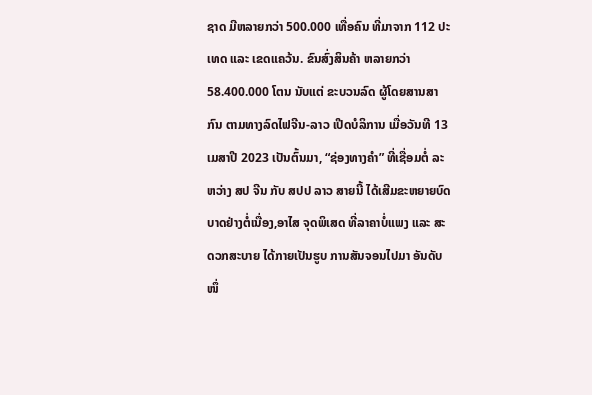ຊາດ ມີຫລາຍກວ່າ 500.000 ເທື່ອຄົນ ທີ່ມາຈາກ 112 ປະເທດ ແລະ ເຂດແຄວ້ນ. ຂົນສົ່ງສິນຄ້າ ຫລາຍກວ່າ 58.400.000 ໂຕນ ນັບແຕ່ ຂະບວນລົດ ຜູ້ໂດຍສານສາກົນ ຕາມທາງລົດໄຟຈີນ-ລາວ ເປີດບໍລິການ ເມື່ອວັນທີ 13 ເມສາປີ 2023 ເປັນຕົ້ນມາ, “ຊ່ອງທາງຄຳ” ທີ່ເຊື່ອມຕໍ່ ລະຫວ່າງ ສປ ຈີນ ກັບ ສປປ ລາວ ສາຍນີ້ ໄດ້ເສີມຂະຫຍາຍບົດບາດຢ່າງຕໍ່ເນື່ອງ,ອາໄສ ຈຸດພິເສດ ທີ່ລາຄາບໍ່ແພງ ແລະ ສະດວກສະບາຍ ໄດ້ກາຍເປັນຮູບ ການສັນຈອນໄປມາ ອັນດັບໜຶ່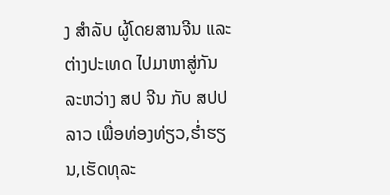ງ ສຳລັບ ຜູ້ໂດຍສານຈີນ ແລະ ຕ່າງປະເທດ ໄປມາຫາສູ່ກັນ ລະຫວ່າງ ສປ ຈີນ ກັບ ສປປ ລາວ ເພື່ອທ່ອງທ່ຽວ,ຮ່ຳຮຽນ,ເຮັດທຸລະ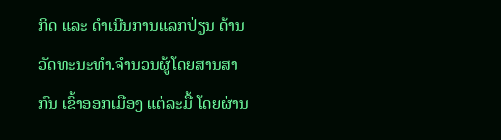ກິດ ແລະ ດຳເນີນການແລກປ່ຽນ ດ້ານວັດທະນະທຳ.ຈຳນວນຜູ້ໂດຍສານສາກົນ ເຂົ້າອອກເມືອງ ແຕ່ລະມື້ ໂດຍຜ່ານ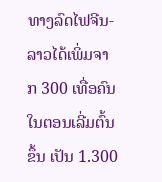ທາງລົດໄຟຈີນ-ລາວໄດ້ເພິ່ມຈາກ 300 ເທື່ອຄົນ ໃນຕອນເລີ່ມຕົ້ນຂຶ້ນ ເປັນ 1.300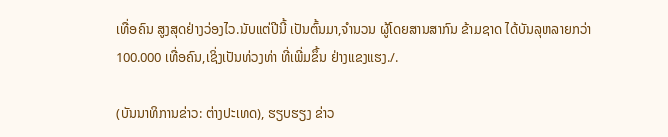ເທື່ອຄົນ ສູງສຸດຢ່າງວ່ອງໄວ.ນັບແຕ່ປີນີ້ ເປັນຕົ້ນມາ,ຈຳນວນ ຜູ້ໂດຍສານສາກົນ ຂ້າມຊາດ ໄດ້ບັນລຸຫລາຍກວ່າ 100.000 ເທື່ອຄົນ,ເຊິ່ງເປັນທ່ວງທ່າ ທີ່ເພີ່ມຂຶ້ນ ຢ່າງແຂງແຮງ./.

(ບັນນາທິການຂ່າວ: ຕ່າງປະເທດ), ຮຽບຮຽງ ຂ່າວ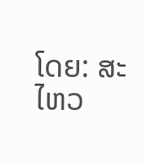ໂດຍ: ສະໄຫວ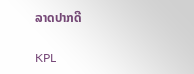ລາດປາກດີ

KPL